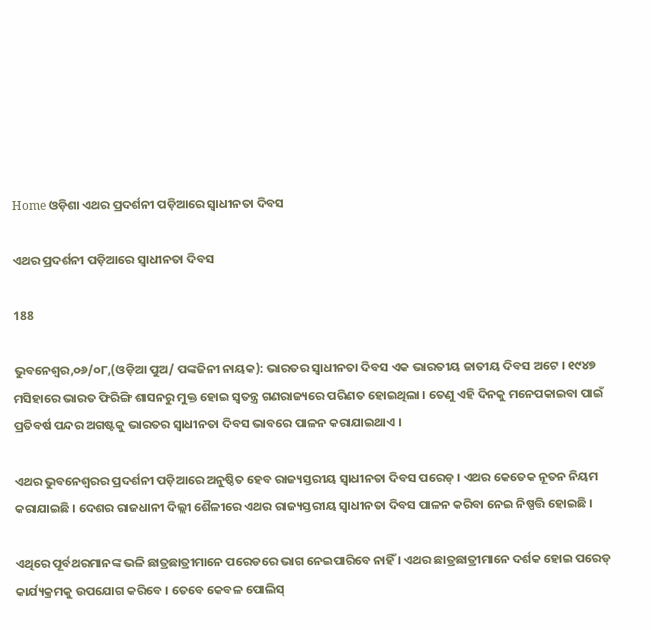Home ଓଡ଼ିଶା ଏଥର ପ୍ରଦର୍ଶନୀ ପଡ଼ିଆରେ ସ୍ବାଧୀନତା ଦିବସ

ଏଥର ପ୍ରଦର୍ଶନୀ ପଡ଼ିଆରେ ସ୍ବାଧୀନତା ଦିବସ

188

ଭୁବନେଶ୍ଵର,୦୬/୦୮,(ଓଡ଼ିଆ ପୁଅ/ ପଙ୍କଜିନୀ ନାୟକ): ଭାରତର ସ୍ୱାଧୀନତା ଦିବସ‌ ଏକ ଭାରତୀୟ ଜାତୀୟ ଦିବସ ଅଟେ । ୧୯୪୭ ମସିହାରେ ଭାରତ ଫିରିଙ୍ଗି ଶାସନରୁ ମୁକ୍ତ ହୋଇ ସ୍ୱତନ୍ତ୍ର ଗଣରାଜ୍ୟରେ ପରିଣତ ହୋଇଥିଲା । ତେଣୁ ଏହି ଦିନକୁ ମନେପକାଇବା ପାଇଁ ପ୍ରତିବର୍ଷ ପନ୍ଦର ଅଗଷ୍ଟକୁ ଭାରତର ସ୍ୱାଧୀନତା ଦିବସ ଭାବରେ ପାଳନ କରାଯାଇଥାଏ ।

ଏଥର ଭୁବନେଶ୍ୱରର ପ୍ରଦର୍ଶନୀ ପଡ଼ିଆରେ ଅନୁଷ୍ଠିତ ହେବ ରାଜ୍ୟସ୍ତରୀୟ ସ୍ୱାଧୀନତା ଦିବସ ପରେଡ୍ । ଏଥର କେତେକ ନୂତନ ନିୟମ କରାଯାଇଛି । ଦେଶର ରାଜଧାନୀ ଦିଲ୍ଲୀ ଶୈଳୀରେ ଏଥର ରାଜ୍ୟସ୍ତରୀୟ ସ୍ୱାଧୀନତା ଦିବସ ପାଳନ କରିବା ନେଇ ନିଷ୍ପତ୍ତି ହୋଇଛି ।

ଏଥିରେ ପୂର୍ବଥରମାନଙ୍କ ଭଳି ଛାତ୍ରଛାତ୍ରୀମାନେ ପରେଡରେ ଭାଗ ନେଇପାରିବେ ନାହିଁ । ଏଥର ଛାତ୍ରଛାତ୍ରୀମାନେ ଦର୍ଶକ ହୋଇ ପରେଡ୍ କାର୍ଯ୍ୟକ୍ରମକୁ ଉପଯୋଗ କରିବେ । ତେବେ କେବଳ ପୋଲିସ୍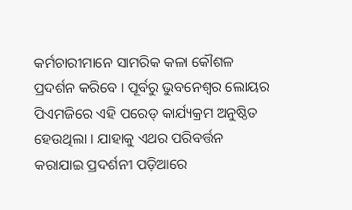କର୍ମଚାରୀମାନେ ସାମରିକ କଳା କୌଶଳ ପ୍ରଦର୍ଶନ କରିବେ । ପୂର୍ବରୁ ଭୁବନେଶ୍ୱର ଲୋୟର ପିଏମଜିରେ ଏହି ପରେଡ୍ କାର୍ଯ୍ୟକ୍ରମ ଅନୁଷ୍ଠିତ ହେଉଥିଲା । ଯାହାକୁ ଏଥର ପରିବର୍ତ୍ତନ କରାଯାଇ ପ୍ରଦର୍ଶନୀ ପଡ଼ିଆରେ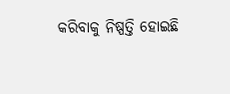କରିବାକୁ ନିଷ୍ପତ୍ତି ହୋଇଛି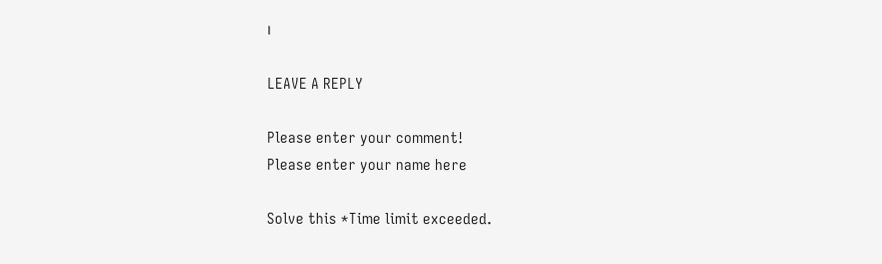।

LEAVE A REPLY

Please enter your comment!
Please enter your name here

Solve this *Time limit exceeded.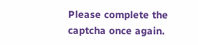Please complete the captcha once again.